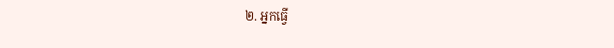២. អ្នកធ្វើ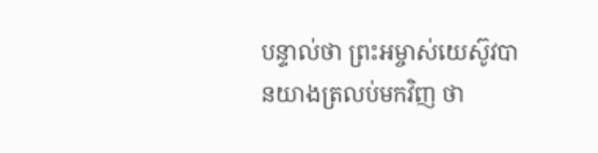បន្ទាល់ថា ព្រះអម្ចាស់យេស៊ូវបានយាងត្រលប់មកវិញ ថា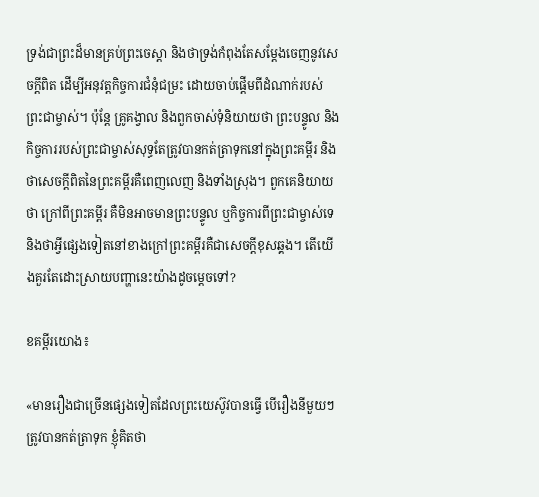ទ្រង់ជាព្រះដ៏មានគ្រប់ព្រះចេស្ដា និងថាទ្រង់កំពុងតែសម្ដែងចេញនូវសេចក្តីពិត ដើម្បីអនុវត្តកិច្ចការជំនុំជម្រះ ដោយចាប់ផ្ដើមពីដំណាក់របស់ព្រះជាម្ចាស់។ ប៉ុន្តែ គ្រូគង្វាល និងពួកចាស់ទុំនិយាយថា ព្រះបន្ទូល និងកិច្ចការរបស់ព្រះជាម្ចាស់សុទ្ធតែត្រូវបានកត់ត្រាទុកនៅក្នុងព្រះគម្ពីរ និងថាសេចក្តីពិតនៃព្រះគម្ពីរគឺពេញលេញ និងទាំងស្រុង។ ពួកគេនិយាយថា ក្រៅពីព្រះគម្ពីរ គឺមិនអាចមានព្រះបន្ទូល ឬកិច្ចការពីព្រះជាម្ចាស់ទេ និងថាអ្វីផ្សេងទៀតនៅខាងក្រៅព្រះគម្ពីរគឺជាសេចក្តីខុសឆ្គង។ តើយើងគួរតែដោះស្រាយបញ្ហានេះយ៉ាងដូចម្ដេចទៅ?

ខគម្ពីរយោង៖

«មានរឿងជាច្រើនផ្សេងទៀតដែលព្រះយេស៊ូវបានធ្វើ បើរឿងនីមួយៗត្រូវបានកត់ត្រាទុក ខ្ញុំគិតថា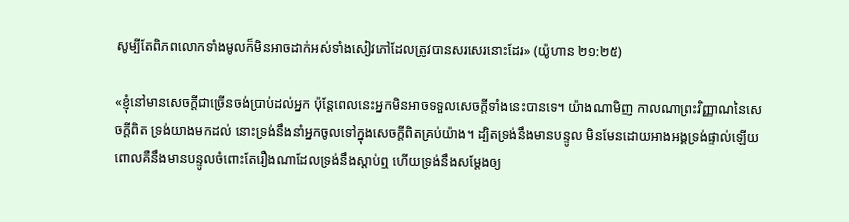សូម្បីតែពិភពលោកទាំងមូលក៏មិនអាចដាក់អស់ទាំងសៀវភៅដែលត្រូវបានសរសេរនោះដែរ» (យ៉ូហាន ២១:២៥)

«ខ្ញុំនៅមានសេចក្ដីជាច្រើនចង់ប្រាប់ដល់អ្នក ប៉ុន្តែពេលនេះអ្នកមិនអាចទទួលសេចក្ដីទាំងនេះបានទេ។ យ៉ាងណាមិញ កាលណាព្រះវិញ្ញាណនៃសេចក្ដីពិត ទ្រង់យាងមកដល់ នោះទ្រង់នឹងនាំអ្នកចូលទៅក្នុងសេចក្ដីពិតគ្រប់យ៉ាង។ ដ្បិតទ្រង់នឹងមានបន្ទូល មិនមែនដោយអាងអង្គទ្រង់ផ្ទាល់ឡើយ ពោលគឺនឹងមានបន្ទូលចំពោះតែរឿងណាដែលទ្រង់នឹងស្ដាប់ឮ ហើយទ្រង់នឹងសម្ដែងឲ្យ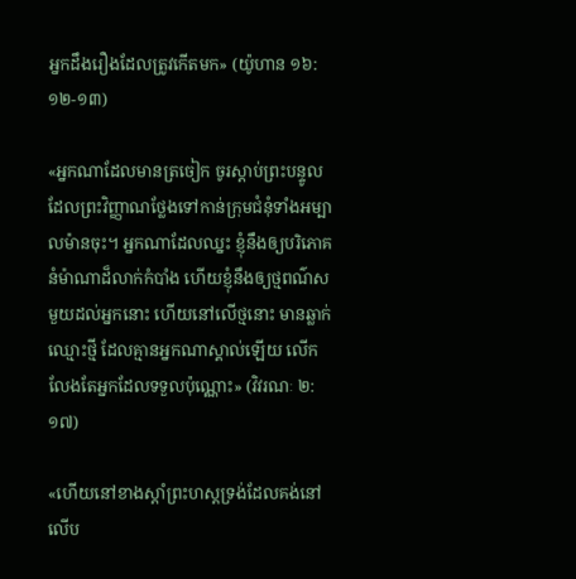អ្នកដឹងរឿងដែលត្រូវកើតមក» (យ៉ូហាន ១៦:១២-១៣)

«អ្នកណាដែលមានត្រចៀក ចូរស្ដាប់ព្រះបន្ទូលដែលព្រះវិញ្ញាណថ្លែងទៅកាន់ក្រុមជំនុំទាំងអម្បាលម៉ានចុះ។ អ្នកណាដែលឈ្នះ ខ្ញុំនឹងឲ្យបរិ‌ភោគនំម៉ាណាដ៏លាក់កំបាំង ហើយខ្ញុំនឹងឲ្យថ្មពណ៌សមួយដល់អ្នកនោះ ហើយនៅលើថ្មនោះ មានឆ្លាក់ឈ្មោះថ្មី ដែលគ្មានអ្នកណាស្គាល់ឡើយ លើកលែងតែអ្នកដែលទទួលប៉ុណ្ណោះ» (វិវរណៈ ២:១៧)

«ហើយនៅខាងស្ដាំព្រះហស្តទ្រង់ដែលគង់នៅលើប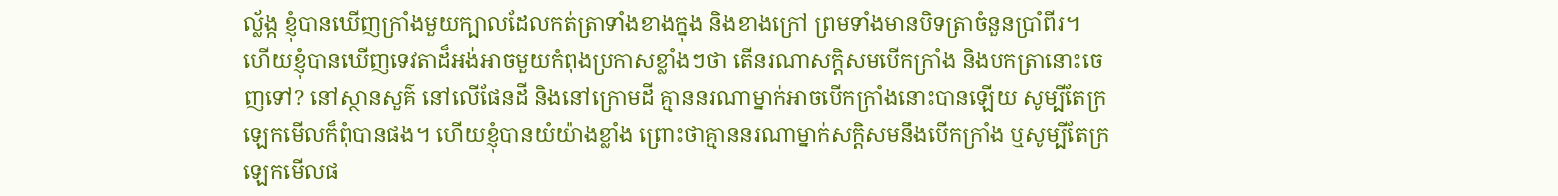ល្ល័ង្ក ខ្ញុំបានឃើញក្រាំងមួយក្បាលដែលកត់ត្រាទាំងខាងក្នុង និងខាងក្រៅ ព្រមទាំងមានបិទត្រាចំនួនប្រាំពីរ។ ហើយខ្ញុំបានឃើញទេវតាដ៏អង់អាចមួយកំពុងប្រកាសខ្លាំងៗថា តើនរណាសក្ដិសមបើកក្រាំង និងបកត្រានោះចេញទៅ? នៅស្ថានសួគ៌ នៅលើផែនដី និងនៅក្រោមដី គ្មាននរណាម្នាក់អាចបើកក្រាំងនោះបានឡើយ សូម្បីតែក្រឡេកមើលក៏ពុំបានផង។ ហើយខ្ញុំបានយំយ៉ាងខ្លាំង ព្រោះថាគ្មាននរណាម្នាក់សក្ដិសមនឹងបើកក្រាំង ឬសូម្បីតែក្រឡេកមើលផ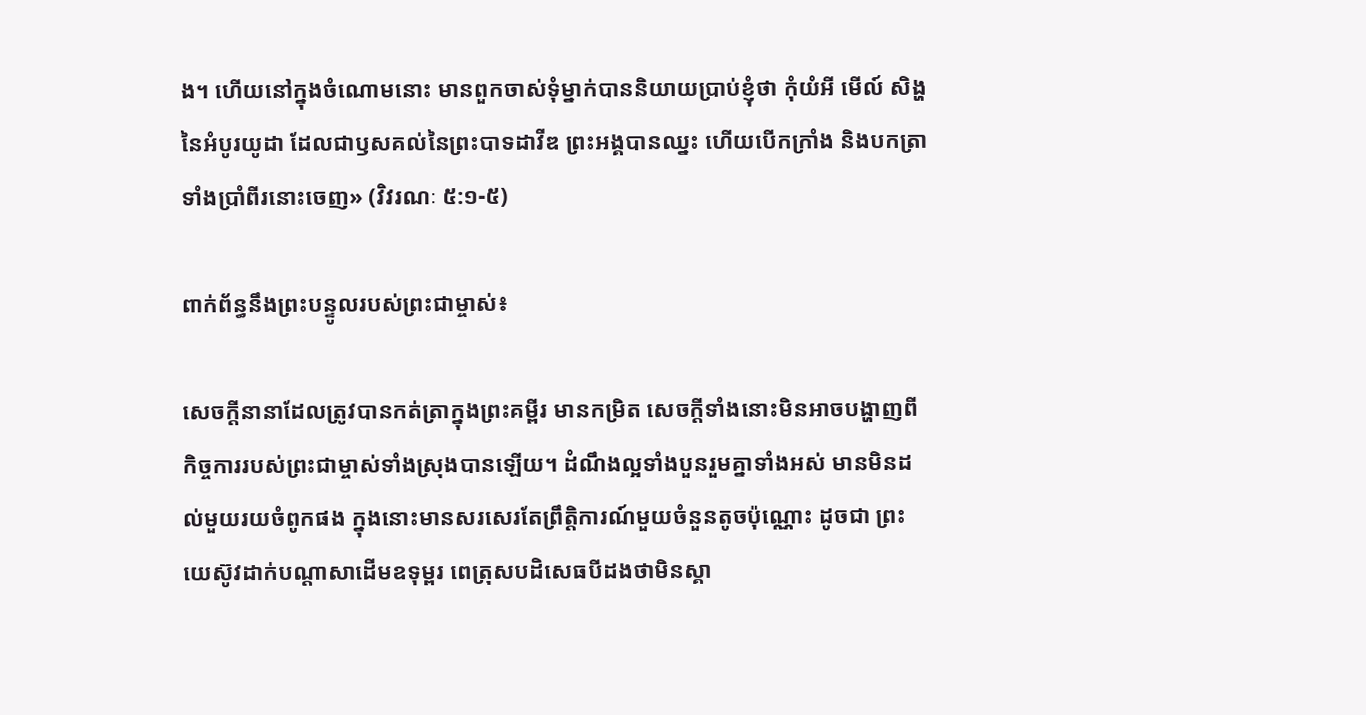ង។ ហើយនៅក្នុងចំណោមនោះ មានពួកចាស់ទុំម្នាក់បាននិយាយប្រាប់ខ្ញុំថា កុំយំអី មើល៍ សិង្ហនៃអំបូរយូដា ដែលជាឫសគល់នៃព្រះបាទដាវីឌ ព្រះអង្គបានឈ្នះ ហើយបើកក្រាំង និងបកត្រាទាំងប្រាំពីរនោះចេញ» (វិវរណៈ ៥:១-៥)

ពាក់ព័ន្ធនឹងព្រះបន្ទូលរបស់ព្រះជាម្ចាស់៖

សេចក្ដីនានាដែលត្រូវបានកត់ត្រាក្នុងព្រះគម្ពីរ មានកម្រិត សេចក្ដីទាំងនោះមិនអាចបង្ហាញពីកិច្ចការរបស់ព្រះជាម្ចាស់ទាំងស្រុងបានឡើយ។ ដំណឹងល្អទាំងបួនរួមគ្នាទាំងអស់ មានមិនដល់មួយរយចំពូកផង ក្នុងនោះមានសរសេរតែព្រឹត្តិការណ៍មួយចំនួនតូចប៉ុណ្ណោះ ដូចជា ព្រះយេស៊ូវដាក់បណ្ដាសាដើមឧទុម្ពរ ពេត្រុសបដិសេធបីដងថាមិនស្គា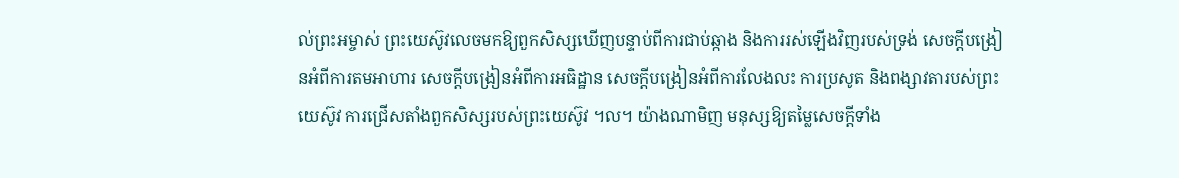ល់ព្រះអម្ចាស់ ព្រះយេស៊ូវលេចមកឱ្យពួកសិស្សឃើញបន្ទាប់ពីការជាប់ឆ្កាង និងការរស់ឡើងវិញរបស់ទ្រង់ សេចក្ដីបង្រៀនអំពីការតមអាហារ សេចក្ដីបង្រៀនអំពីការអធិដ្ឋាន សេចក្ដីបង្រៀនអំពីការលែងលះ ការប្រសូត និងពង្សាវតារបស់ព្រះយេស៊ូវ ការជ្រើសតាំងពួកសិស្សរបស់ព្រះយេស៊ូវ ។ល។ យ៉ាងណាមិញ មនុស្សឱ្យតម្លៃសេចក្ដីទាំង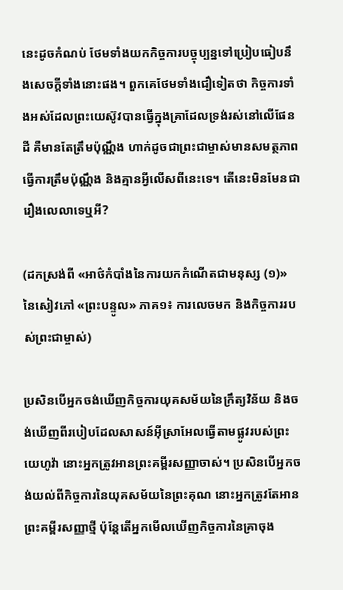នេះដូចកំណប់ ថែមទាំងយកកិច្ចការបច្ចុប្បន្នទៅប្រៀបធៀបនឹងសេចក្ដីទាំងនោះផង។ ពួកគេថែមទាំងជឿទៀតថា កិច្ចការទាំងអស់ដែលព្រះយេស៊ូវបានធ្វើក្នុងគ្រាដែលទ្រង់រស់នៅលើផែនដី គឺមានតែត្រឹមប៉ុណ្ណឹង ហាក់ដូចជាព្រះជាម្ចាស់មានសមត្ថភាពធ្វើការត្រឹមប៉ុណ្ណឹង និងគ្មានអ្វីលើសពីនេះទេ។ តើនេះមិនមែនជារឿងលេលាទេឬអី?

(ដកស្រង់ពី «អាថ៌កំបាំងនៃការយកកំណើតជាមនុស្ស (១)» នៃសៀវភៅ «ព្រះបន្ទូល» ភាគ១៖ ការលេចមក និងកិច្ចការរបស់ព្រះជាម្ចាស់)

ប្រសិនបើអ្នកចង់ឃើញកិច្ចការយុគសម័យនៃក្រឹត្យវិន័យ និងចង់ឃើញពីរបៀបដែលសាសន៍អ៊ីស្រាអែលធ្វើតាមផ្លូវរបស់ព្រះយេហូវ៉ា នោះអ្នកត្រូវអានព្រះគម្ពីរសញ្ញាចាស់។ ប្រសិនបើអ្នកចង់យល់ពីកិច្ចការនៃយុគសម័យនៃព្រះគុណ នោះអ្នកត្រូវតែអានព្រះគម្ពីរសញ្ញាថ្មី ប៉ុន្តែតើអ្នកមើលឃើញកិច្ចការនៃគ្រាចុង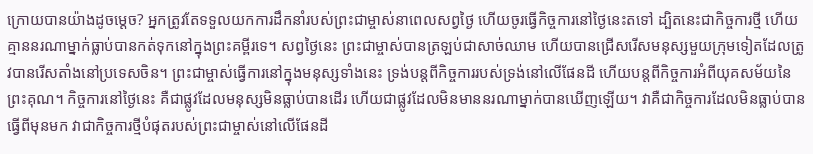ក្រោយបានយ៉ាងដូចម្តេច? អ្នកត្រូវតែទទួលយកការដឹកនាំរបស់ព្រះជាម្ចាស់នាពេលសព្វថ្ងៃ ហើយចូរធ្វើកិច្ចការនៅថ្ងៃនេះតទៅ ដ្បិតនេះជាកិច្ចការថ្មី ហើយគ្មាននរណាម្នាក់ធ្លាប់បានកត់ទុកនៅក្នុងព្រះគម្ពីរទេ។ សព្វថ្ងៃនេះ ព្រះជាម្ចាស់បានត្រឡប់ជាសាច់ឈាម ហើយបានជ្រើសរើសមនុស្សមួយក្រុមទៀតដែលត្រូវបានរើសតាំងនៅប្រទេសចិន។ ព្រះជាម្ចាស់ធ្វើការនៅក្នុងមនុស្សទាំងនេះ ទ្រង់បន្តពីកិច្ចការរបស់ទ្រង់នៅលើផែនដី ហើយបន្តពីកិច្ចការអំពីយុគសម័យនៃព្រះគុណ។ កិច្ចការនៅថ្ងៃនេះ គឺជាផ្លូវដែលមនុស្សមិនធ្លាប់បានដើរ ហើយជាផ្លូវដែលមិនមាននរណាម្នាក់បានឃើញឡើយ។ វាគឺជាកិច្ចការដែលមិនធ្លាប់បានធ្វើពីមុនមក វាជាកិច្ចការថ្មីបំផុតរបស់ព្រះជាម្ចាស់នៅលើផែនដី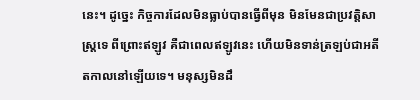នេះ។ ដូច្នេះ កិច្ចការដែលមិនធ្លាប់បានធ្វើពីមុន មិនមែនជាប្រវត្ដិសាស្ដ្រទេ ពីព្រោះឥឡូវ គឺជាពេលឥឡូវនេះ ហើយមិនទាន់ត្រឡប់ជាអតីតកាលនៅឡើយទេ។ មនុស្សមិនដឹ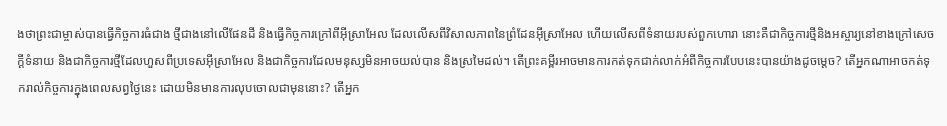ងថាព្រះជាម្ចាស់បានធ្វើកិច្ចការធំជាង ថ្មីជាងនៅលើផែនដី និងធ្វើកិច្ចការក្រៅពីអ៊ីស្រាអែល ដែលលើសពីវិសាលភាពនៃព្រំដែនអ៊ីស្រាអែល ហើយលើសពីទំនាយរបស់ពួកហោរា នោះគឺជាកិច្ចការថ្មីនិងអស្ចារ្យនៅខាងក្រៅសេចក្ដីទំនាយ និងជាកិច្ចការថ្មីដែលហួសពីប្រទេសអ៊ីស្រាអែល និងជាកិច្ចការដែលមនុស្សមិនអាចយល់បាន និងស្រមៃដល់។ តើព្រះគម្ពីរអាចមានការកត់ទុកជាក់លាក់អំពីកិច្ចការបែបនេះបានយ៉ាងដូចម្តេច? តើអ្នកណាអាចកត់ទុករាល់កិច្ចការក្នុងពេលសព្វថ្ងៃនេះ ដោយមិនមានការលុបចោលជាមុននោះ? តើអ្នក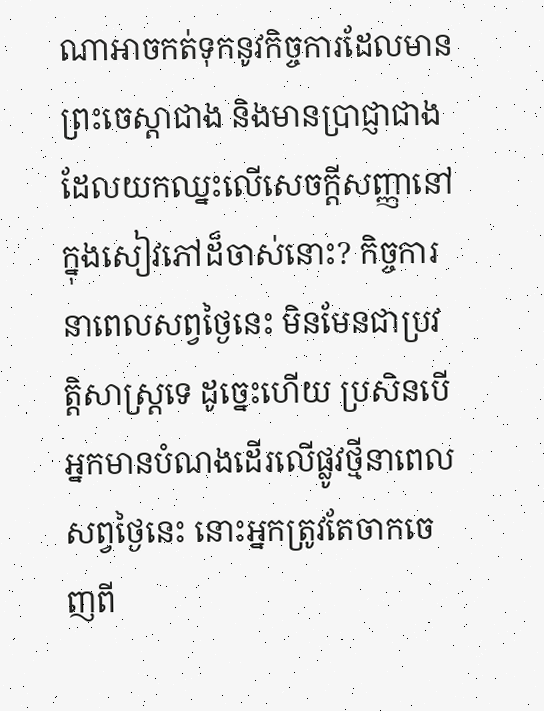ណាអាចកត់ទុកនូវកិច្ចការដែលមានព្រះចេស្ដាជាង និងមានប្រាជ្ញាជាង ដែលយកឈ្នះលើសេចក្ដីសញ្ញានៅក្នុងសៀវភៅដ៏ចាស់នោះ? កិច្ចការនាពេលសព្វថ្ងៃនេះ មិនមែនជាប្រវត្តិសាស្ត្រទេ ដូច្នេះហើយ ប្រសិនបើអ្នកមានបំណងដើរលើផ្លូវថ្មីនាពេលសព្វថ្ងៃនេះ នោះអ្នកត្រូវតែចាកចេញពី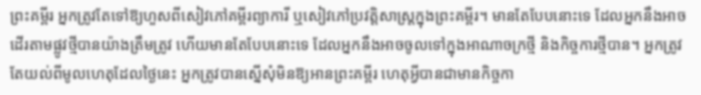ព្រះគម្ពីរ អ្នកត្រូវតែទៅឱ្យហួសពីសៀវភៅគម្ពីរព្យាការី ឬសៀវភៅប្រវត្តិសាស្ត្រក្នុងព្រះគម្ពីរ។ មានតែបែបនោះទេ ដែលអ្នកនឹងអាចដើរតាមផ្លូវថ្មីបានយ៉ាងត្រឹមត្រូវ ហើយមានតែបែបនោះទេ ដែលអ្នកនឹងអាចចូលទៅក្នុងអាណាចក្រថ្មី និងកិច្ចការថ្មីបាន។ អ្នកត្រូវតែយល់ពីមូលហេតុដែលថ្ងៃនេះ អ្នកត្រូវបានស្នើសុំមិនឱ្យអានព្រះគម្ពីរ ហេតុអ្វីបានជាមានកិច្ចកា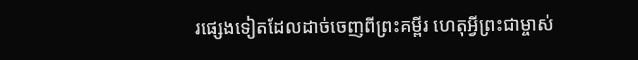រផ្សេងទៀតដែលដាច់ចេញពីព្រះគម្ពីរ ហេតុអ្វីព្រះជាម្ចាស់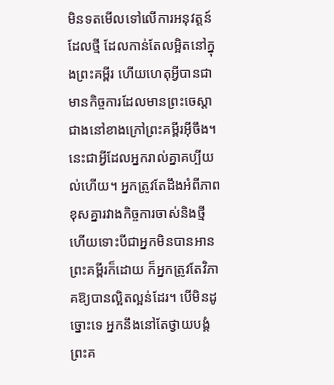មិនទតមើលទៅលើការអនុវត្តន៍ដែលថ្មី ដែលកាន់តែលម្អិតនៅក្នុងព្រះគម្ពីរ ហើយហេតុអ្វីបានជាមានកិច្ចការដែលមានព្រះចេស្ដាជាងនៅខាងក្រៅព្រះគម្ពីរអ៊ីចឹង។ នេះជាអ្វីដែលអ្នករាល់គ្នាគប្បីយល់ហើយ។ អ្នកត្រូវតែដឹងអំពីភាពខុសគ្នារវាងកិច្ចការចាស់និងថ្មី ហើយទោះបីជាអ្នកមិនបានអានព្រះគម្ពីរក៏ដោយ ក៏អ្នកត្រូវតែវិភាគឱ្យបានល្អិតល្អន់ដែរ។ បើមិនដូច្នោះទេ អ្នកនឹងនៅតែថ្វាយបង្គំព្រះគ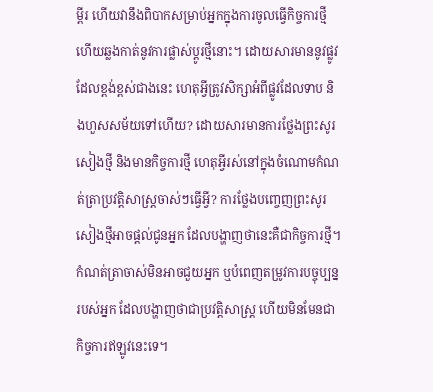ម្ពីរ ហើយវានឹងពិបាកសម្រាប់អ្នកក្នុងការចូលធ្វើកិច្ចការថ្មី ហើយឆ្លងកាត់នូវការផ្លាស់ប្តូរថ្មីនោះ។ ដោយសារមាននូវផ្លូវដែលខ្ពង់ខ្ពស់ជាងនេះ ហេតុអ្វីត្រូវសិក្សាអំពីផ្លូវដែលទាប និងហួសសម័យទៅហើយ? ដោយសារមានការថ្លែងព្រះសូរសៀងថ្មី និងមានកិច្ចការថ្មី ហេតុអ្វីរស់នៅក្នុងចំណោមកំណត់ត្រាប្រវត្តិសាស្រ្តចាស់ៗធ្វើអ្វី? ការថ្លែងបញ្ចេញព្រះសូរសៀងថ្មីអាចផ្តល់ជូនអ្នក ដែលបង្ហាញថានេះគឺជាកិច្ចការថ្មី។ កំណត់ត្រាចាស់មិនអាចជួយអ្នក ឬបំពេញតម្រូវការបច្ចុប្បន្នរបស់អ្នក ដែលបង្ហាញថាជាប្រវតិ្តសាស្រ្ត ហើយមិនមែនជាកិច្ចការឥឡូវនេះទេ។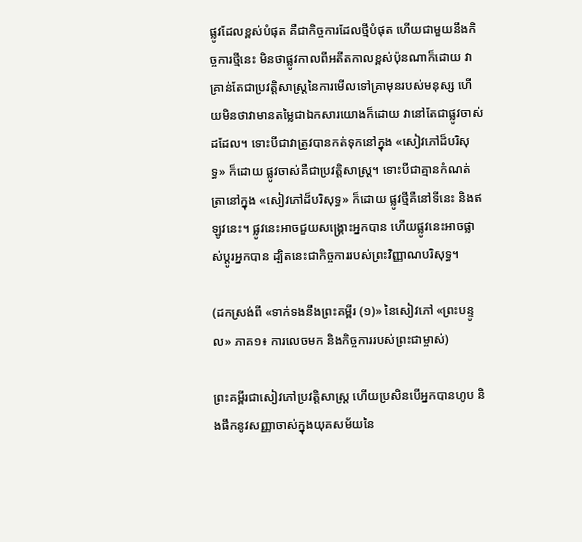ផ្លូវដែលខ្ពស់បំផុត គឺជាកិច្ចការដែលថ្មីបំផុត ហើយជាមួយនឹងកិច្ចការថ្មីនេះ មិនថាផ្លូវកាលពីអតីតកាលខ្ពស់ប៉ុនណាក៏ដោយ វាគ្រាន់តែជាប្រវត្តិសាស្ត្រនៃការមើលទៅគ្រាមុនរបស់មនុស្ស ហើយមិនថាវាមានតម្លៃជាឯកសារយោងក៏ដោយ វានៅតែជាផ្លូវចាស់ដដែល។ ទោះបីជាវាត្រូវបានកត់ទុកនៅក្នុង «សៀវភៅដ៏បរិសុទ្ធ» ក៏ដោយ ផ្លូវចាស់គឺជាប្រវត្តិសាស្រ្ត។ ទោះបីជាគ្មានកំណត់ត្រានៅក្នុង «សៀវភៅដ៏បរិសុទ្ធ» ក៏ដោយ ផ្លូវថ្មីគឺនៅទីនេះ និងឥឡូវនេះ។ ផ្លូវនេះអាចជួយសង្រ្គោះអ្នកបាន ហើយផ្លូវនេះអាចផ្លាស់ប្តូរអ្នកបាន ដ្បិតនេះជាកិច្ចការរបស់ព្រះវិញ្ញាណបរិសុទ្ធ។

(ដកស្រង់ពី «ទាក់ទងនឹងព្រះគម្ពីរ (១)» នៃសៀវភៅ «ព្រះបន្ទូល» ភាគ១៖ ការលេចមក និងកិច្ចការរបស់ព្រះជាម្ចាស់)

ព្រះគម្ពីរជាសៀវភៅប្រវត្តិសាស្ត្រ ហើយប្រសិនបើអ្នកបានហូប និងផឹកនូវសញ្ញាចាស់ក្នុងយុគសម័យនៃ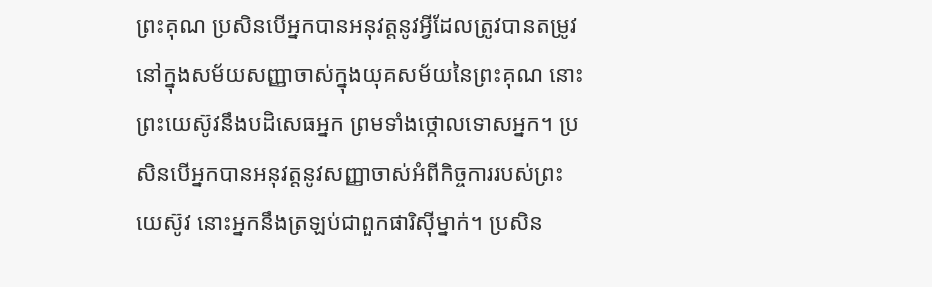ព្រះគុណ ប្រសិនបើអ្នកបានអនុវត្តនូវអ្វីដែលត្រូវបានតម្រូវនៅក្នុងសម័យសញ្ញាចាស់ក្នុងយុគសម័យនៃព្រះគុណ នោះព្រះយេស៊ូវនឹងបដិសេធអ្នក ព្រមទាំងថ្កោលទោសអ្នក។ ប្រសិនបើអ្នកបានអនុវត្តនូវសញ្ញាចាស់អំពីកិច្ចការរបស់ព្រះយេស៊ូវ នោះអ្នកនឹងត្រឡប់ជាពួកផារិស៊ីម្នាក់។ ប្រសិន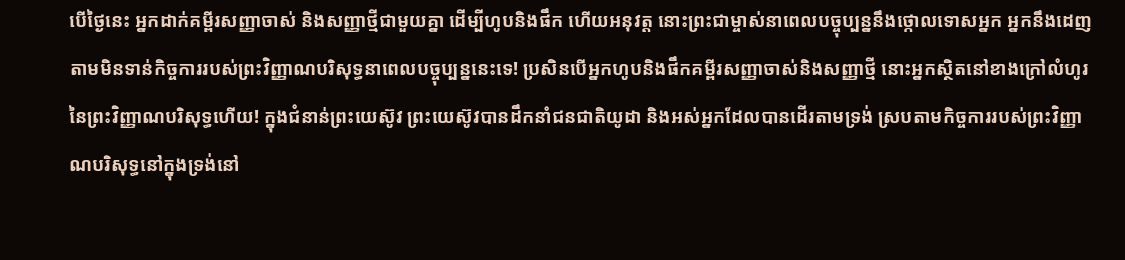បើថ្ងៃនេះ អ្នកដាក់គម្ពីរសញ្ញាចាស់ និងសញ្ញាថ្មីជាមួយគ្នា ដើម្បីហូបនិងផឹក ហើយអនុវត្ត នោះព្រះជាម្ចាស់នាពេលបច្ចុប្បន្ននឹងថ្កោលទោសអ្នក អ្នកនឹងដេញតាមមិនទាន់កិច្ចការរបស់ព្រះវិញ្ញាណបរិសុទ្ធនាពេលបច្ចុប្បន្ននេះទេ! ប្រសិនបើអ្នកហូបនិងផឹកគម្ពីរសញ្ញាចាស់និងសញ្ញាថ្មី នោះអ្នកស្ថិតនៅខាងក្រៅលំហូរនៃព្រះវិញ្ញាណបរិសុទ្ធហើយ! ក្នុងជំនាន់ព្រះយេស៊ូវ ព្រះយេស៊ូវបានដឹកនាំជនជាតិយូដា និងអស់អ្នកដែលបានដើរតាមទ្រង់ ស្របតាមកិច្ចការរបស់ព្រះវិញ្ញាណបរិសុទ្ធនៅក្នុងទ្រង់នៅ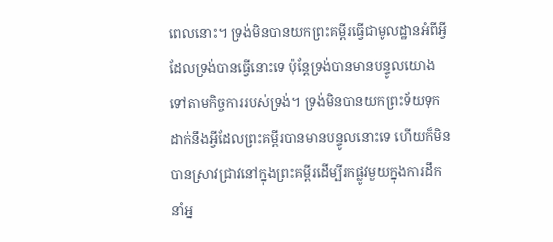ពេលនោះ។ ទ្រង់មិនបានយកព្រះគម្ពីរធ្វើជាមូលដ្ឋានអំពីអ្វីដែលទ្រង់បានធ្វើនោះទេ ប៉ុន្តែទ្រង់បានមានបន្ទូលយោងទៅតាមកិច្ចការរបស់ទ្រង់។ ទ្រង់មិនបានយកព្រះទ័យទុកដាក់នឹងអ្វីដែលព្រះគម្ពីរបានមានបន្ទូលនោះទេ ហើយក៏មិនបានស្រាវជ្រាវនៅក្នុងព្រះគម្ពីរដើម្បីរកផ្លូវមួយក្នុងការដឹកនាំអ្ន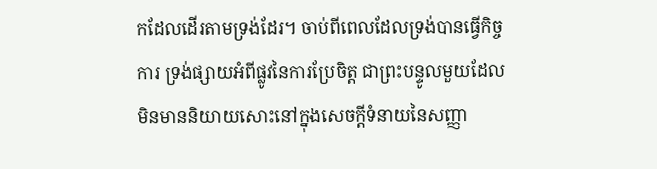កដែលដើរតាមទ្រង់ដែរ។ ចាប់ពីពេលដែលទ្រង់បានធ្វើកិច្ចការ ទ្រង់ផ្សាយអំពីផ្លូវនៃការប្រែចិត្ត ជាព្រះបន្ទូលមួយដែលមិនមាននិយាយសោះនៅក្នុងសេចក្ដីទំនាយនៃសញ្ញា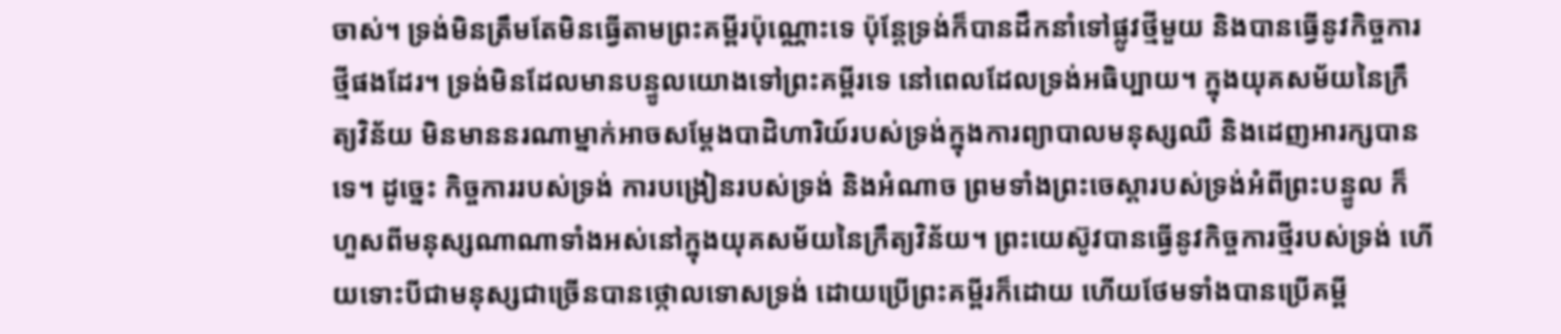ចាស់។ ទ្រង់មិនត្រឹមតែមិនធ្វើតាមព្រះគម្ពីរប៉ុណ្ណោះទេ ប៉ុន្តែទ្រង់ក៏បានដឹកនាំទៅផ្លូវថ្មីមួយ និងបានធ្វើនូវកិច្ចការថ្មីផងដែរ។ ទ្រង់មិនដែលមានបន្ទូលយោងទៅព្រះគម្ពីរទេ នៅពេលដែលទ្រង់អធិប្បាយ។ ក្នុងយុគសម័យនៃក្រឹត្យវិន័យ មិនមាននរណាម្នាក់អាចសម្ដែងបាដិហារិយ៍របស់ទ្រង់ក្នុងការព្យាបាលមនុស្សឈឺ និងដេញអារក្សបានទេ។ ដូច្នេះ កិច្ចការរបស់ទ្រង់ ការបង្រៀនរបស់ទ្រង់ និងអំណាច ព្រមទាំងព្រះចេស្ដារបស់ទ្រង់អំពីព្រះបន្ទូល ក៏ហួសពីមនុស្សណាណាទាំងអស់នៅក្នុងយុគសម័យនៃក្រឹត្យវិន័យ។ ព្រះយេស៊ូវបានធ្វើនូវកិច្ចការថ្មីរបស់ទ្រង់ ហើយទោះបីជាមនុស្សជាច្រើនបានថ្កោលទោសទ្រង់ ដោយប្រើព្រះគម្ពីរក៏ដោយ ហើយថែមទាំងបានប្រើគម្ពី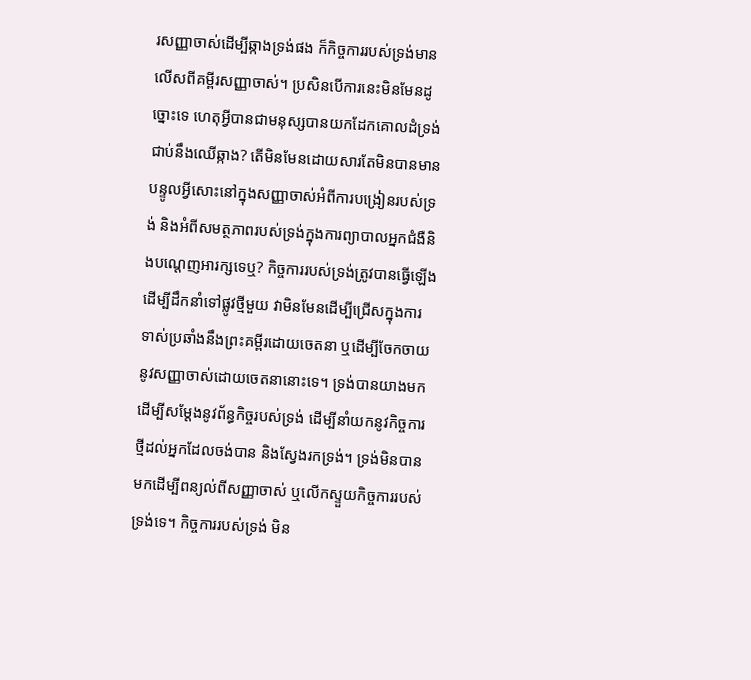រសញ្ញាចាស់ដើម្បីឆ្កាងទ្រង់ផង ក៏កិច្ចការរបស់ទ្រង់មានលើសពីគម្ពីរសញ្ញាចាស់។ ប្រសិនបើការនេះមិនមែនដូច្នោះទេ ហេតុអ្វីបានជាមនុស្សបានយកដែកគោលដំទ្រង់ជាប់នឹងឈើឆ្កាង? តើមិនមែនដោយសារតែមិនបានមានបន្ទូលអ្វីសោះនៅក្នុងសញ្ញាចាស់អំពីការបង្រៀនរបស់ទ្រង់ និងអំពីសមត្ថភាពរបស់ទ្រង់ក្នុងការព្យាបាលអ្នកជំងឺនិងបណ្តេញអារក្សទេឬ? កិច្ចការរបស់ទ្រង់ត្រូវបានធ្វើឡើងដើម្បីដឹកនាំទៅផ្លូវថ្មីមួយ វាមិនមែនដើម្បីជ្រើសក្នុងការទាស់ប្រឆាំងនឹងព្រះគម្ពីរដោយចេតនា ឬដើម្បីចែកចាយនូវសញ្ញាចាស់ដោយចេតនានោះទេ។ ទ្រង់បានយាងមកដើម្បីសម្ដែងនូវព័ន្ធកិច្ចរបស់ទ្រង់ ដើម្បីនាំយកនូវកិច្ចការថ្មីដល់អ្នកដែលចង់បាន និងស្វែងរកទ្រង់។ ទ្រង់មិនបានមកដើម្បីពន្យល់ពីសញ្ញាចាស់ ឬលើកស្ទួយកិច្ចការរបស់ទ្រង់ទេ។ កិច្ចការរបស់ទ្រង់ មិន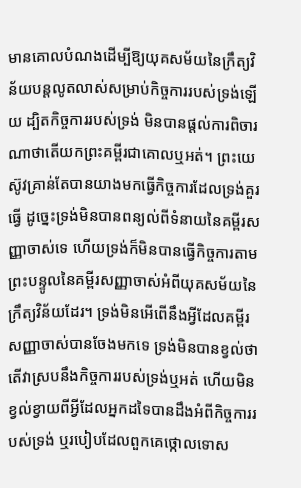មានគោលបំណងដើម្បីឱ្យយុគសម័យនៃក្រឹត្យវិន័យបន្តលូតលាស់សម្រាប់កិច្ចការរបស់ទ្រង់ឡើយ ដ្បិតកិច្ចការរបស់ទ្រង់ មិនបានផ្តល់ការពិចារណាថាតើយកព្រះគម្ពីរជាគោលឬអត់។ ព្រះយេស៊ូវគ្រាន់តែបានយាងមកធ្វើកិច្ចការដែលទ្រង់គួរធ្វើ ដូច្នេះទ្រង់មិនបានពន្យល់ពីទំនាយនៃគម្ពីរសញ្ញាចាស់ទេ ហើយទ្រង់ក៏មិនបានធ្វើកិច្ចការតាមព្រះបន្ទូលនៃគម្ពីរសញ្ញាចាស់អំពីយុគសម័យនៃក្រឹត្យវិន័យដែរ។ ទ្រង់មិនអើពើនឹងអ្វីដែលគម្ពីរសញ្ញាចាស់បានចែងមកទេ ទ្រង់មិនបានខ្វល់ថាតើវាស្របនឹងកិច្ចការរបស់ទ្រង់ឬអត់ ហើយមិនខ្វល់ខ្វាយពីអ្វីដែលអ្នកដទៃបានដឹងអំពីកិច្ចការរបស់ទ្រង់ ឬរបៀបដែលពួកគេថ្កោលទោស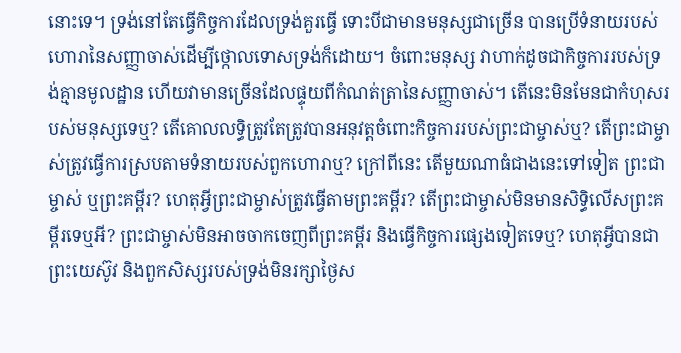នោះទេ។ ទ្រង់នៅតែធ្វើកិច្ចការដែលទ្រង់គួរធ្វើ ទោះបីជាមានមនុស្សជាច្រើន បានប្រើទំនាយរបស់ហោរានៃសញ្ញាចាស់ដើម្បីថ្កោលទោសទ្រង់ក៏ដោយ។ ចំពោះមនុស្ស វាហាក់ដូចជាកិច្ចការរបស់ទ្រង់គ្មានមូលដ្ឋាន ហើយវាមានច្រើនដែលផ្ទុយពីកំណត់ត្រានៃសញ្ញាចាស់។ តើនេះមិនមែនជាកំហុសរបស់មនុស្សទេឬ? តើគោលលទ្ធិត្រូវតែត្រូវបានអនុវត្តចំពោះកិច្ចការរបស់ព្រះជាម្ចាស់ឬ? តើព្រះជាម្ចាស់ត្រូវធ្វើការស្របតាមទំនាយរបស់ពួកហោរាឬ? ក្រៅពីនេះ តើមួយណាធំជាងនេះទៅទៀត ព្រះជាម្ចាស់ ឬព្រះគម្ពីរ? ហេតុអ្វីព្រះជាម្ចាស់ត្រូវធ្វើតាមព្រះគម្ពីរ? តើព្រះជាម្ចាស់មិនមានសិទ្ធិលើសព្រះគម្ពីរទេឬអី? ព្រះជាម្ចាស់មិនអាចចាកចេញពីព្រះគម្ពីរ និងធ្វើកិច្ចការផ្សេងទៀតទេឬ? ហេតុអ្វីបានជាព្រះយេស៊ូវ និងពួកសិស្សរបស់ទ្រង់មិនរក្សាថ្ងៃស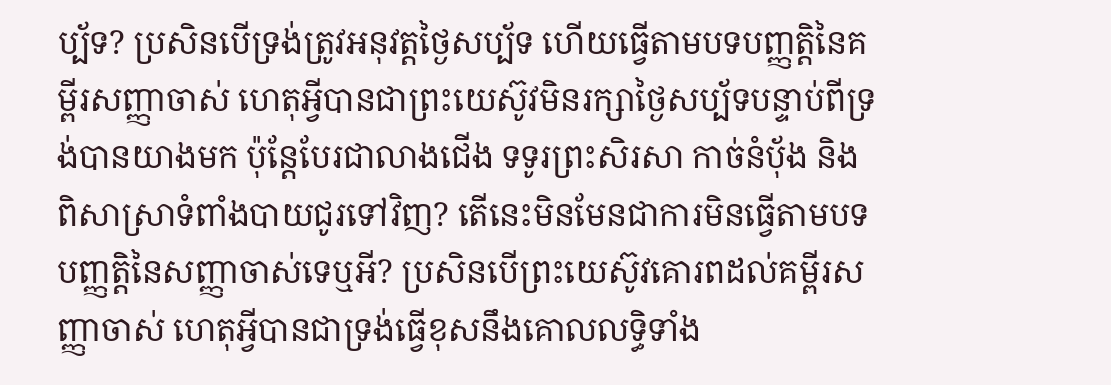ប្ប័ទ? ប្រសិនបើទ្រង់ត្រូវអនុវត្តថ្ងៃសប្ប័ទ ហើយធ្វើតាមបទបញ្ញត្តិនៃគម្ពីរសញ្ញាចាស់ ហេតុអ្វីបានជាព្រះយេស៊ូវមិនរក្សាថ្ងៃសប្ប័ទបន្ទាប់ពីទ្រង់បានយាងមក ប៉ុន្តែបែរជាលាងជើង ទទូរព្រះសិរសា កាច់នំប៉័ង និងពិសាស្រាទំពាំងបាយជូរទៅវិញ? តើនេះមិនមែនជាការមិនធ្វើតាមបទបញ្ញត្តិនៃសញ្ញាចាស់ទេឬអី? ប្រសិនបើព្រះយេស៊ូវគោរពដល់គម្ពីរសញ្ញាចាស់ ហេតុអ្វីបានជាទ្រង់ធ្វើខុសនឹងគោលលទ្ធិទាំង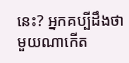នេះ? អ្នកគប្បីដឹងថា មួយណាកើត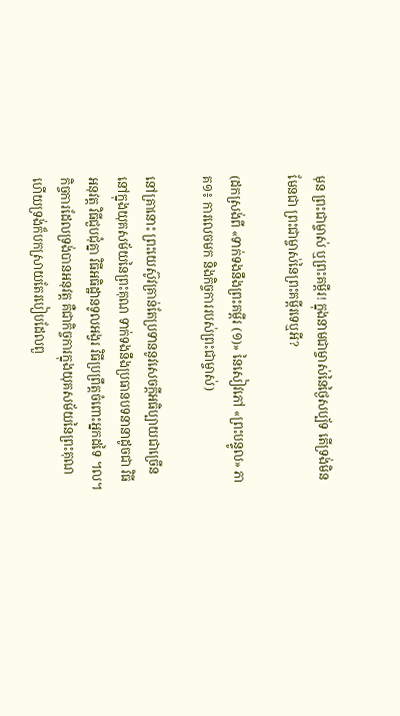មុន ព្រះជាម្ចាស់ ឬព្រះគម្ពីរ! ក្នុងនាមជាម្ចាស់នៃថ្ងៃសប្ប័ទ តើទ្រង់មិនមែនជា ព្រះជាម្ចាស់នៃព្រះគម្ពីរទេឬអី?

(ដកស្រង់ពី «ទាក់ទងនឹងព្រះគម្ពីរ (១)» នៃសៀវភៅ «ព្រះបន្ទូល» ភាគ១៖ ការលេចមក និងកិច្ចការរបស់ព្រះជាម្ចាស់)

នៅគ្រានោះ ព្រះយេស៊ូវគ្រាន់តែប្រទាននូវសេចក្ដីអធិប្បាយជាច្រើននៅក្នុងយុគសម័យនៃព្រះគុណ ទាក់ទងនឹងប្រធានបទនានាដូចជា វិធីអនុវត្ត វិធីជួបជុំគ្នា វិធីអធិដ្ឋានទូលអង្វរ វិធីប្រព្រឹត្តចំពោះអ្នកដទៃ ។ល។ កិច្ចការដែលទ្រង់បានអនុវត្ត គឺជាកិច្ចការក្នុងយុគសម័យនៃព្រះគុណ ហើយទ្រង់ក៏បកស្រាយតែរបៀបដែលពួ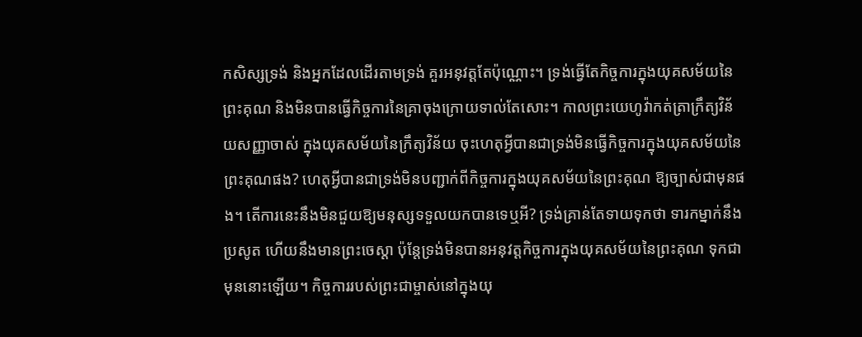កសិស្សទ្រង់ និងអ្នកដែលដើរតាមទ្រង់ គួរអនុវត្តតែប៉ុណ្ណោះ។ ទ្រង់ធ្វើតែកិច្ចការក្នុងយុគសម័យនៃព្រះគុណ និងមិនបានធ្វើកិច្ចការនៃគ្រាចុងក្រោយទាល់តែសោះ។ កាលព្រះយេហូវ៉ាកត់ត្រាក្រឹត្យវិន័យសញ្ញាចាស់ ក្នុងយុគសម័យនៃក្រឹត្យវិន័យ ចុះហេតុអ្វីបានជាទ្រង់មិនធ្វើកិច្ចការក្នុងយុគសម័យនៃព្រះគុណផង? ហេតុអ្វីបានជាទ្រង់មិនបញ្ជាក់ពីកិច្ចការក្នុងយុគសម័យនៃព្រះគុណ ឱ្យច្បាស់ជាមុនផង។ តើការនេះនឹងមិនជួយឱ្យមនុស្សទទួលយកបានទេឬអី? ទ្រង់គ្រាន់តែទាយទុកថា ទារកម្នាក់នឹងប្រសូត ហើយនឹងមានព្រះចេស្ដា ប៉ុន្តែទ្រង់មិនបានអនុវត្តកិច្ចការក្នុងយុគសម័យនៃព្រះគុណ ទុកជាមុននោះឡើយ។ កិច្ចការរបស់ព្រះជាម្ចាស់នៅក្នុងយុ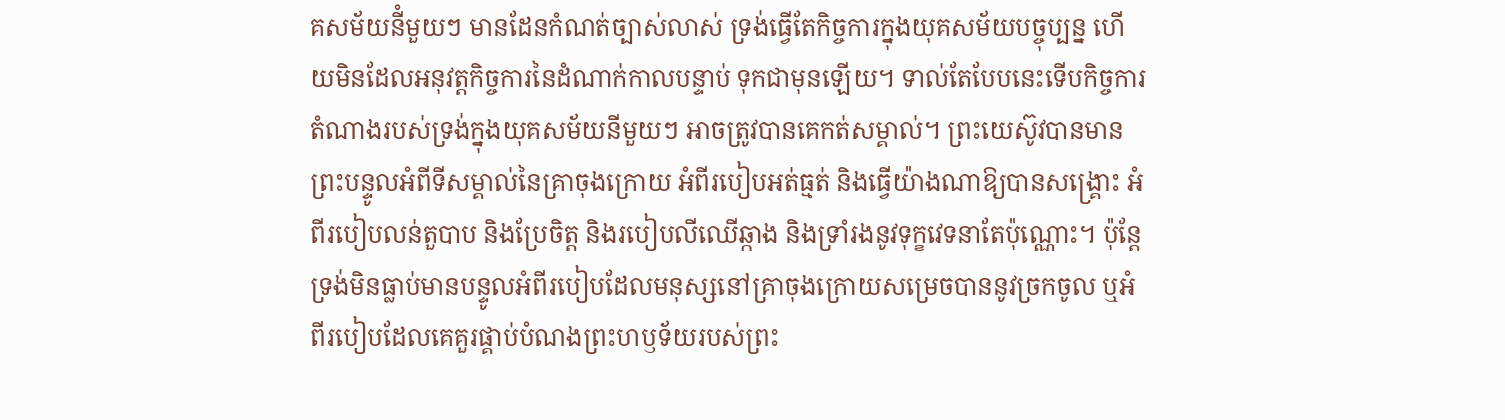គសម័យនីំមួយៗ មានដែនកំណត់ច្បាស់លាស់ ទ្រង់ធ្វើតែកិច្ចការក្នុងយុគសម័យបច្ចុប្បន្ន ហើយមិនដែលអនុវត្តកិច្ចការនៃដំណាក់កាលបន្ទាប់ ទុកជាមុនឡើយ។ ទាល់តែបែបនេះទើបកិច្ចការតំណាងរបស់ទ្រង់ក្នុងយុគសម័យនីមួយៗ អាចត្រូវបានគេកត់សម្គាល់។ ព្រះយេស៊ូវបានមានព្រះបន្ទូលអំពីទីសម្គាល់នៃគ្រាចុងក្រោយ អំពីរបៀបអត់ធ្មត់ និងធ្វើយ៉ាងណាឱ្យបានសង្គ្រោះ អំពីរបៀបលន់តួបាប និងប្រែចិត្ត និងរបៀបលីឈើឆ្កាង និងទ្រាំរងនូវទុក្ខវេទនាតែប៉ុណ្ណោះ។ ប៉ុន្តែទ្រង់មិនធ្លាប់មានបន្ទូលអំពីរបៀបដែលមនុស្សនៅគ្រាចុងក្រោយសម្រេចបាននូវច្រកចូល ឬអំពីរបៀបដែលគេគួរផ្គាប់បំណងព្រះហឫទ័យរបស់ព្រះ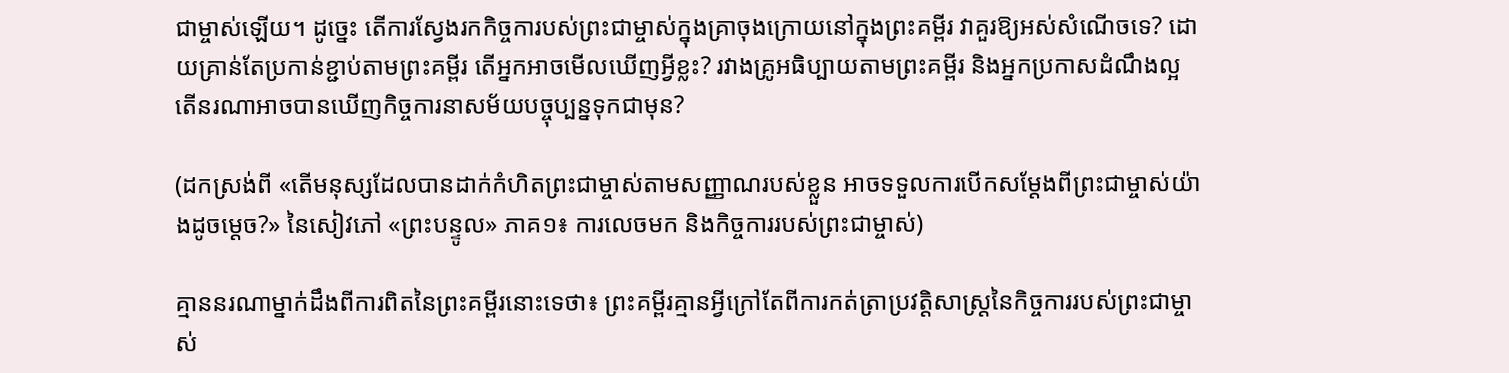ជាម្ចាស់ឡើយ។ ដូច្នេះ តើការស្វែងរកកិច្ចការបស់ព្រះជាម្ចាស់ក្នុងគ្រាចុងក្រោយនៅក្នុងព្រះគម្ពីរ វាគួរឱ្យអស់សំណើចទេ? ដោយគ្រាន់តែប្រកាន់ខ្ជាប់តាមព្រះគម្ពីរ តើអ្នកអាចមើលឃើញអ្វីខ្លះ? រវាងគ្រូអធិប្បាយតាមព្រះគម្ពីរ និងអ្នកប្រកាសដំណឹងល្អ តើនរណាអាចបានឃើញកិច្ចការនាសម័យបច្ចុប្បន្នទុកជាមុន?

(ដកស្រង់ពី «តើមនុស្សដែលបានដាក់កំហិតព្រះជាម្ចាស់តាមសញ្ញាណរបស់ខ្លួន អាចទទួលការបើកសម្ដែងពីព្រះជាម្ចាស់យ៉ាងដូចម្ដេច?» នៃសៀវភៅ «ព្រះបន្ទូល» ភាគ១៖ ការលេចមក និងកិច្ចការរបស់ព្រះជាម្ចាស់)

គ្មាននរណាម្នាក់ដឹងពីការពិតនៃព្រះគម្ពីរនោះទេថា៖ ព្រះគម្ពីរគ្មានអ្វីក្រៅតែពីការកត់ត្រាប្រវត្តិសាស្ត្រនៃកិច្ចការរបស់ព្រះជាម្ចាស់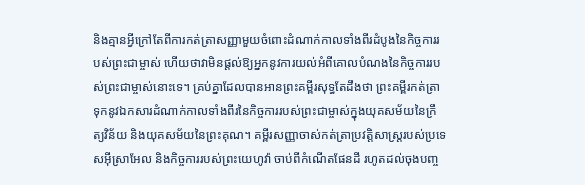និងគ្មានអ្វីក្រៅតែពីការកត់ត្រាសញ្ញាមួយចំពោះដំណាក់កាលទាំងពីរដំបូងនៃកិច្ចការរបស់ព្រះជាម្ចាស់ ហើយថាវាមិនផ្តល់ឱ្យអ្នកនូវការយល់អំពីគោលបំណងនៃកិច្ចការរបស់ព្រះជាម្ចាស់នោះទេ។ គ្រប់គ្នាដែលបានអានព្រះគម្ពីរសុទ្ធតែដឹងថា ព្រះគម្ពីរកត់ត្រាទុកនូវឯកសារដំណាក់កាលទាំងពីរនៃកិច្ចការរបស់ព្រះជាម្ចាស់ក្នុងយុគសម័យនៃក្រឹត្យវិន័យ និងយុគសម័យនៃព្រះគុណ។ គម្ពីរសញ្ញាចាស់កត់ត្រាប្រវត្តិសាស្ត្ររបស់ប្រទេសអ៊ីស្រាអែល និងកិច្ចការរបស់ព្រះយេហូវ៉ា ចាប់ពីកំណើតផែនដី រហូតដល់ចុងបញ្ច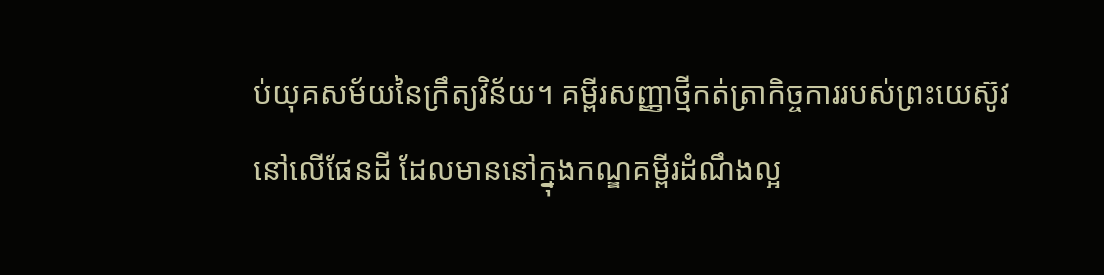ប់យុគសម័យនៃក្រឹត្យវិន័យ។ គម្ពីរសញ្ញាថ្មីកត់ត្រាកិច្ចការរបស់ព្រះយេស៊ូវនៅលើផែនដី ដែលមាននៅក្នុងកណ្ឌគម្ពីរដំណឹងល្អ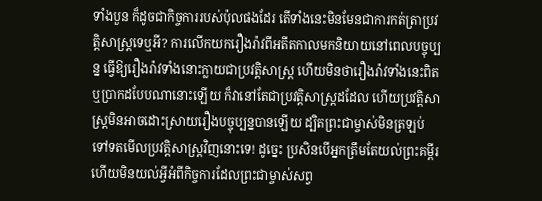ទាំងបួន ក៏ដូចជាកិច្ចការរបស់ប៉ុលផងដែរ តើទាំងនេះមិនមែនជាការកត់ត្រាប្រវត្តិសាស្ត្រទេឬអី? ការលើកយករឿងរ៉ាវពីអតីតកាលមកនិយាយនៅពេលបច្ចុប្បន្ន ធ្វើឱ្យរឿងរ៉ាវទាំងនោះក្លាយជាប្រវត្តិសាស្ត្រ ហើយមិនថារឿងរ៉ាវទាំងនេះពិត ឬប្រាកដបែបណានោះឡើយ ក៏វានៅតែជាប្រវត្តិសាស្ត្រដដែល ហើយប្រវត្តិសាស្ត្រមិនអាចដោះស្រាយរឿងបច្ចុប្បន្នបានឡើយ ដ្បិតព្រះជាម្ចាស់មិនត្រឡប់ទៅទតមើលប្រវត្តិសាស្ត្រវិញនោះទេ! ដូច្នេះ ប្រសិនបើអ្នកត្រឹមតែយល់ព្រះគម្ពីរ ហើយមិនយល់អ្វីអំពីកិច្ចការដែលព្រះជាម្ចាស់សព្វ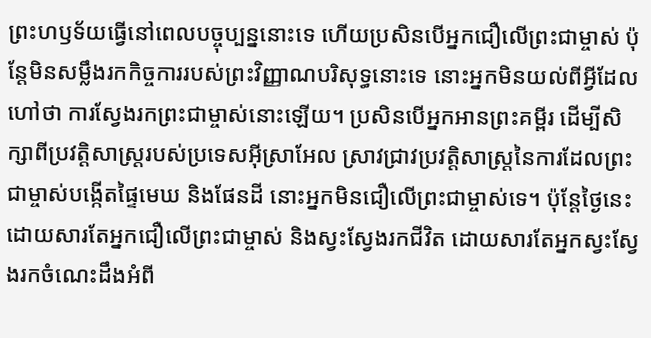ព្រះហឫទ័យធ្វើនៅពេលបច្ចុប្បន្ននោះទេ ហើយប្រសិនបើអ្នកជឿលើព្រះជាម្ចាស់ ប៉ុន្តែមិនសម្លឹងរកកិច្ចការរបស់ព្រះវិញ្ញាណបរិសុទ្ធនោះទេ នោះអ្នកមិនយល់ពីអ្វីដែលហៅថា ការស្វែងរកព្រះជាម្ចាស់នោះឡើយ។ ប្រសិនបើអ្នកអានព្រះគម្ពីរ ដើម្បីសិក្សាពីប្រវត្តិសាស្រ្តរបស់ប្រទេសអ៊ីស្រាអែល ស្រាវជ្រាវប្រវត្តិសាស្ត្រនៃការដែលព្រះជាម្ចាស់បង្កើតផ្ទៃមេឃ និងផែនដី នោះអ្នកមិនជឿលើព្រះជាម្ចាស់ទេ។ ប៉ុន្តែថ្ងៃនេះ ដោយសារតែអ្នកជឿលើព្រះជាម្ចាស់ និងស្វះស្វែងរកជីវិត ដោយសារតែអ្នកស្វះស្វែងរកចំណេះដឹងអំពី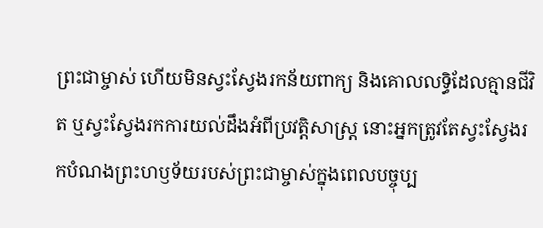ព្រះជាម្ចាស់ ហើយមិនស្វះស្វែងរកន័យពាក្យ និងគោលលទ្ធិដែលគ្មានជីវិត ឬស្វះស្វែងរកការយល់ដឹងអំពីប្រវត្តិសាស្ត្រ នោះអ្នកត្រូវតែស្វះស្វែងរកបំណងព្រះហឫទ័យរបស់ព្រះជាម្ចាស់ក្នុងពេលបច្ចុប្ប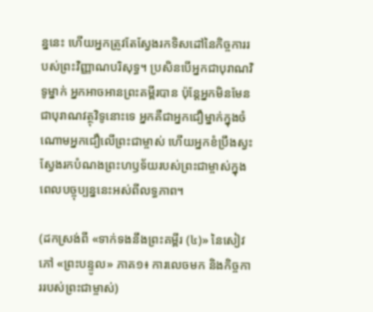ន្ននេះ ហើយអ្នកត្រូវតែស្វែងរកទិសដៅនៃកិច្ចការរបស់ព្រះវិញ្ញាណបរិសុទ្ធ។ ប្រសិនបើអ្នកជាបុរាណវិទូម្នាក់ អ្នកអាចអានព្រះគម្ពីរបាន ប៉ុន្តែអ្នកមិនមែនជាបុរាណវត្ថុវិទូនោះទេ អ្នកគឺជាអ្នកជឿម្នាក់ក្នុងចំណោមអ្នកជឿលើព្រះជាម្ចាស់ ហើយអ្នកខំប្រឹងស្វះស្វែងរកបំណងព្រះហឫទ័យរបស់ព្រះជាម្ចាស់ក្នុងពេលបច្ចុប្បន្ននេះអស់ពីលទ្ធភាព។

(ដកស្រង់ពី «ទាក់ទងនឹងព្រះគម្ពីរ (៤)» នៃសៀវភៅ «ព្រះបន្ទូល» ភាគ១៖ ការលេចមក និងកិច្ចការរបស់ព្រះជាម្ចាស់)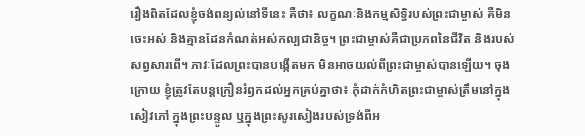រឿងពិតដែលខ្ញុំចង់ពន្យល់នៅទីនេះ គឺថា៖ លក្ខណៈនិងកម្មសិទ្ធិរបស់ព្រះជាម្ចាស់ គឺមិនចេះអស់ និងគ្មានដែនកំណត់អស់កល្បជានិច្ច។ ព្រះជាម្ចាស់គឺជាប្រភពនៃជីវិត និងរបស់សព្វសារពើ។ ភាវៈដែលព្រះបានបង្កើតមក មិនអាចយល់ពីព្រះជាម្ចាស់បានឡើយ។ ចុងក្រោយ ខ្ញុំត្រូវតែបន្តក្រឿនរំឭកដល់អ្នកគ្រប់គ្នាថា៖ កុំដាក់កំហិតព្រះជាម្ចាស់ត្រឹមនៅក្នុងសៀវភៅ ក្នុងព្រះបន្ទូល ឬក្នុងព្រះសូរសៀងរបស់ទ្រង់ពីអ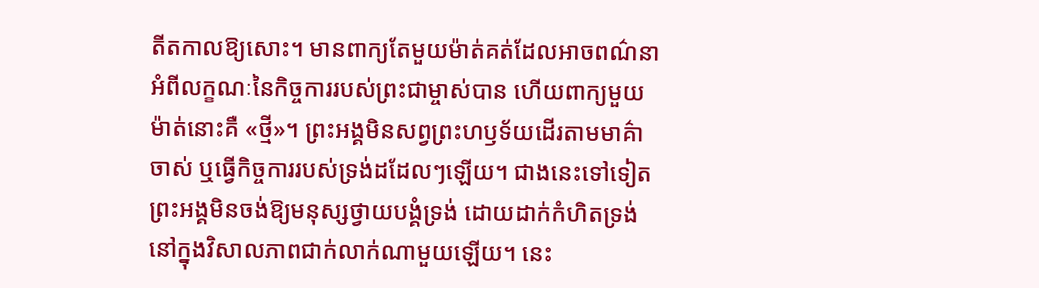តីតកាលឱ្យសោះ។ មានពាក្យតែមួយម៉ាត់គត់ដែលអាចពណ៌នាអំពីលក្ខណៈនៃកិច្ចការរបស់ព្រះជាម្ចាស់បាន ហើយពាក្យមួយម៉ាត់នោះគឺ «ថ្មី»។ ព្រះអង្គមិនសព្វព្រះហឫទ័យដើរតាមមាគ៌ាចាស់ ឬធ្វើកិច្ចការរបស់ទ្រង់ដដែលៗឡើយ។ ជាងនេះទៅទៀត ព្រះអង្គមិនចង់ឱ្យមនុស្សថ្វាយបង្គំទ្រង់ ដោយដាក់កំហិតទ្រង់នៅក្នុងវិសាលភាពជាក់លាក់ណាមួយឡើយ។ នេះ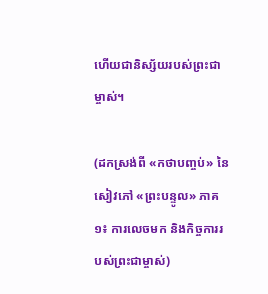ហើយជានិស្ស័យរបស់ព្រះជាម្ចាស់។

(ដកស្រង់ពី «កថាបញ្ចប់» នៃសៀវភៅ «ព្រះបន្ទូល» ភាគ១៖ ការលេចមក និងកិច្ចការរបស់ព្រះជាម្ចាស់)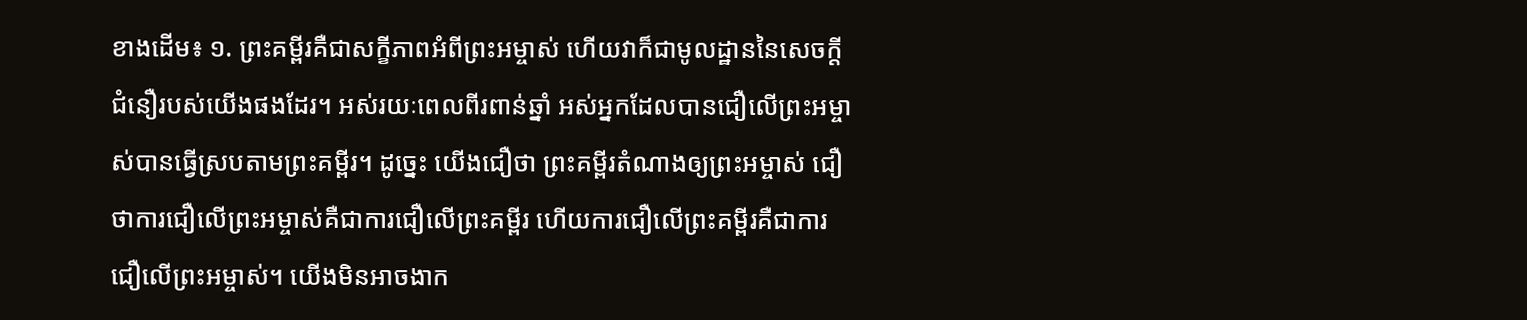ខាងដើម៖ ១. ព្រះគម្ពីរគឺជាសក្ខីភាពអំពីព្រះអម្ចាស់ ហើយវាក៏ជាមូលដ្ឋាននៃសេចក្តីជំនឿរបស់យើងផងដែរ។ អស់រយៈពេលពីរពាន់ឆ្នាំ អស់អ្នកដែលបានជឿលើព្រះអម្ចាស់បានធ្វើស្របតាមព្រះគម្ពីរ។ ដូច្នេះ យើងជឿថា ព្រះគម្ពីរតំណាងឲ្យព្រះអម្ចាស់ ជឿថាការជឿលើព្រះអម្ចាស់គឺជាការជឿលើព្រះគម្ពីរ ហើយការជឿលើព្រះគម្ពីរគឺជាការជឿលើព្រះអម្ចាស់។ យើងមិនអាចងាក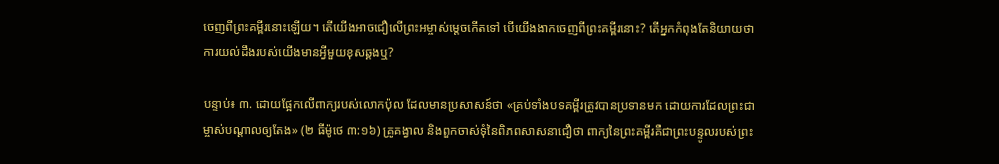ចេញពីព្រះគម្ពីរនោះឡើយ។ តើយើងអាចជឿលើព្រះអម្ចាស់ម្ដេចកើតទៅ បើយើងងាកចេញពីព្រះគម្ពីរនោះ? តើអ្នកកំពុងតែនិយាយថា ការយល់ដឹងរបស់យើងមានអ្វីមួយខុសឆ្គងឬ?

បន្ទាប់៖ ៣. ដោយផ្អែកលើពាក្យរបស់លោកប៉ុល ដែលមានប្រសាសន៍ថា «គ្រប់ទាំងបទគម្ពីរត្រូវបានប្រទានមក ដោយការដែលព្រះជាម្ចាស់បណ្ដាលឲ្យតែង» (២ ធីម៉ូថេ ៣:១៦) គ្រូគង្វាល និងពួកចាស់ទុំនៃពិភពសាសនាជឿថា ពាក្យនៃព្រះគម្ពីរគឺជាព្រះបន្ទូលរបស់ព្រះ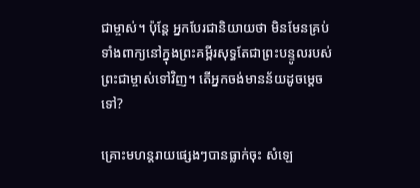ជាម្ចាស់។ ប៉ុន្តែ អ្នកបែរជានិយាយថា មិនមែនគ្រប់ទាំងពាក្យនៅក្នុងព្រះគម្ពីរសុទ្ធតែជាព្រះបន្ទូលរបស់ព្រះជាម្ចាស់ទៅវិញ។ តើអ្នកចង់មានន័យដូចម្ដេចទៅ?

គ្រោះមហន្តរាយផ្សេងៗបានធ្លាក់ចុះ សំឡេ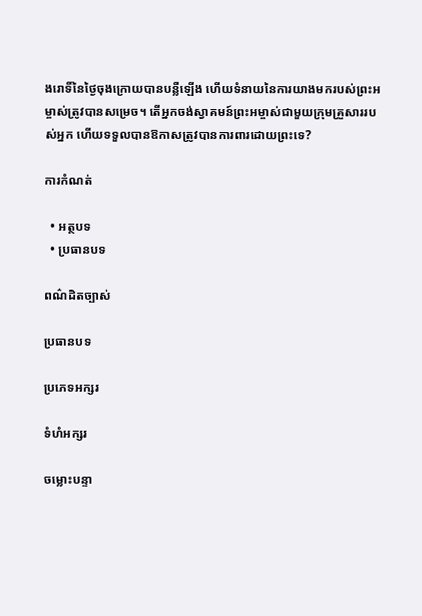ងរោទិ៍នៃថ្ងៃចុងក្រោយបានបន្លឺឡើង ហើយទំនាយនៃការយាងមករបស់ព្រះអម្ចាស់ត្រូវបានសម្រេច។ តើអ្នកចង់ស្វាគមន៍ព្រះអម្ចាស់ជាមួយក្រុមគ្រួសាររបស់អ្នក ហើយទទួលបានឱកាសត្រូវបានការពារដោយព្រះទេ?

ការកំណត់

  • អត្ថបទ
  • ប្រធានបទ

ពណ៌ដិតច្បាស់

ប្រធានបទ

ប្រភេទអក្សរ

ទំហំអក្សរ

ចម្លោះបន្ទា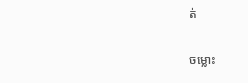ត់

ចម្លោះ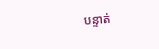បន្ទាត់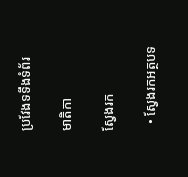ប្រវែងទទឹងទំព័រ

មាតិកា

ស្វែងរក

  • ស្វែងរកអត្ថបទ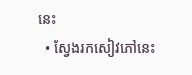នេះ
  • ស្វែងរកសៀវភៅនេះ